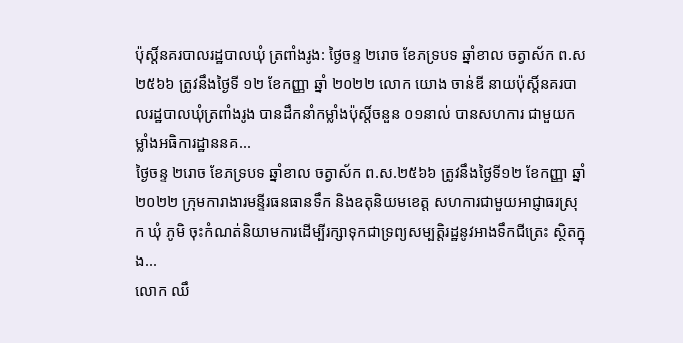ប៉ុស្តិ៍នគរបាលរដ្ឋបាលឃុំ ត្រពាំងរូង: ថ្ងៃចន្ទ ២រោច ខែភទ្របទ ឆ្នាំខាល ចត្វាស័ក ព.ស ២៥៦៦ ត្រូវនឹងថ្ងៃទី ១២ ខែកញ្ញា ឆ្នាំ ២០២២ លោក យោង ចាន់ឌី នាយប៉ុស្តិ៍នគរបាលរដ្ឋបាលឃុំត្រពាំងរូង បានដឹកនាំកម្លាំងប៉ុសិ៍្តចនួន ០១នាល់ បានសហការ ជាមួយកម្លាំងអធិការដ្ឋាននគ...
ថ្ងៃចន្ទ ២រោច ខែភទ្របទ ឆ្នាំខាល ចត្វាស័ក ព.ស.២៥៦៦ ត្រូវនឹងថ្ងៃទី១២ ខែកញ្ញា ឆ្នាំ២០២២ ក្រុមការាងារមន្ទីរធនធានទឹក និងឧតុនិយមខេត្ត សហការជាមួយអាជ្ញាធរស្រុក ឃុំ ភូមិ ចុះកំណត់និយាមការដើម្បីរក្សាទុកជាទ្រព្យសម្បត្តិរដ្ឋនូវអាងទឹកជីត្រេះ ស្ថិតក្នុង...
លោក ឈឹ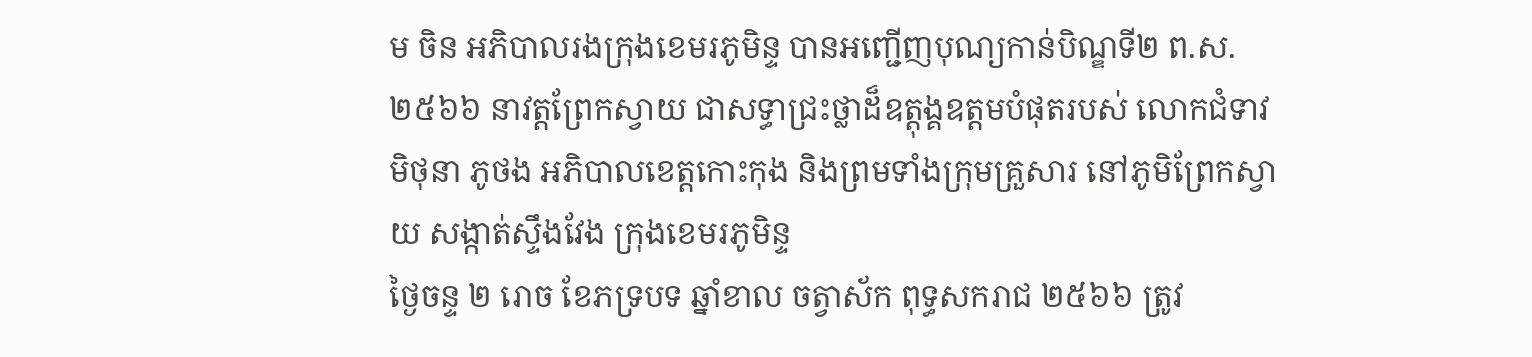ម ចិន អភិបាលរងក្រុងខេមរភូមិន្ទ បានអញ្ជើញបុណ្យកាន់បិណ្ឌទី២ ព.ស.២៥៦៦ នាវត្តព្រែកស្វាយ ជាសទ្ធាជ្រះថ្លាដ៏ឧត្តុង្គឧត្តមបំផុតរបស់ លោកជំទាវ មិថុនា ភូថង អភិបាលខេត្តកោះកុង និងព្រមទាំងក្រុមគ្រួសារ នៅភូមិព្រែកស្វាយ សង្កាត់ស្ទឹងវែង ក្រុងខេមរភូមិន្ទ
ថ្ងៃចន្ទ ២ រោច ខែភទ្របទ ឆ្នាំខាល ចត្វាស័ក ពុទ្ធសករាជ ២៥៦៦ ត្រូវ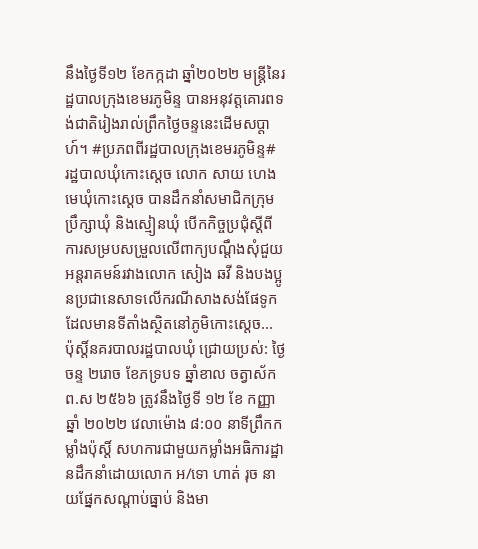នឹងថ្ងៃទី១២ ខែកក្កដា ឆ្នាំ២០២២ មន្ត្រីនៃរដ្ឋបាលក្រុងខេមរភូមិន្ទ បានអនុវត្តគោរពទង់ជាតិរៀងរាល់ព្រឹកថ្ងៃចន្ទនេះដើមសប្តាហ៍។ #ប្រភពពីរដ្ឋបាលក្រុងខេមរភូមិន្ទ#
រដ្ឋបាលឃុំកោះស្ដេច លោក សាយ ហេង មេឃុំកោះស្ដេច បានដឹកនាំសមាជិកក្រុមប្រឹក្សាឃុំ និងស្មៀនឃុំ បេីកកិច្ចប្រជុំស្ដីពីការសម្របសម្រួលលេីពាក្យបណ្ដឹងសុំជួយអន្តរាគមន៍រវាងលោក សៀង ឆវី និងបងប្អូនប្រជានេសាទលេីករណីសាងសង់ផែទូក ដែលមានទីតាំងស្ថិតនៅភូមិកោះស្ដេច...
ប៉ុស្តិ៍នគរបាលរដ្ឋបាលឃុំ ជ្រោយប្រស់: ថ្ងៃចន្ទ ២រោច ខែភទ្របទ ឆ្នាំខាល ចត្វាស័ក ព.ស ២៥៦៦ ត្រូវនឹងថ្ងៃទី ១២ ខែ កញ្ញា ឆ្នាំ ២០២២ វេលាម៉ោង ៨:០០ នាទីព្រឹកកម្លាំងប៉ុស្តិ៍ សហការជាមួយកម្លាំងអធិការដ្ឋានដឹកនាំដោយលោក អ/ទោ ហាត់ រុច នាយផ្នែកសណ្តាប់ធ្នាប់ និងមា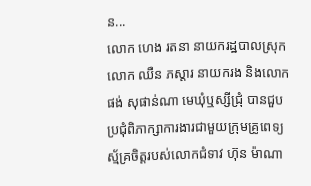ន...
លោក ហេង រតនា នាយករដ្ឋបាលស្រុក លោក ឈឺន ភស្ដារ នាយករង និងលោក ផង់ សុផាន់ណា មេឃុំឬស្សីជ្រុំ បានជួបប្រជុំពិភាក្សាការងារជាមួយក្រុមគ្រូពេទ្យស្ម័គ្រចិត្តរបស់លោកជំទាវ ហ៊ុន ម៉ាណា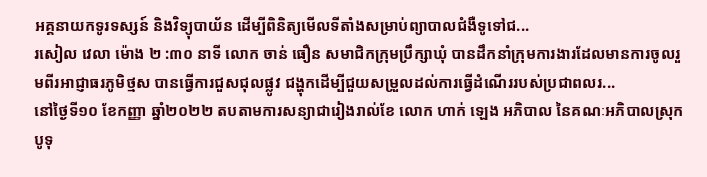អគ្គនាយកទូរទស្សន៍ និងវិទ្យុបាយ័ន ដើម្បីពិនិត្យមើលទីតាំងសម្រាប់ព្យាបាលជំងឺទូទៅជ...
រសៀល វេលា ម៉ោង ២ :៣០ នាទី លោក ចាន់ ធឿន សមាជិកក្រុមប្រឹក្សាឃុំ បានដឹកនាំក្រុមការងារដែលមានការចូលរួមពីរអាជ្ញាធរភូមិថ្មស បានធ្វើការជួសជុលផ្លូវ ជង្ហុកដើម្បីជួយសម្រួលដល់ការធ្វើដំណើររបស់ប្រជាពលរ...
នៅថ្ងៃទី១០ ខែកញ្ញា ឆ្នាំ២០២២ តបតាមការសន្យាជារៀងរាល់ខែ លោក ហាក់ ឡេង អភិបាល នៃគណៈអភិបាលស្រុកបូទុ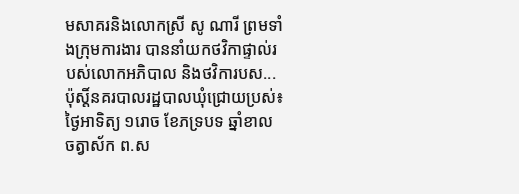មសាគរនិងលោកស្រី សូ ណារី ព្រមទាំងក្រុមការងារ បាននាំយកថវិកាផ្ទាល់របស់លោកអភិបាល និងថវិការបស...
ប៉ុស្តិ៍នគរបាលរដ្ឋបាលឃុំជ្រោយប្រស់៖ ថ្ងៃអាទិត្យ ១រោច ខែភទ្របទ ឆ្នាំខាល ចត្វាស័ក ព.ស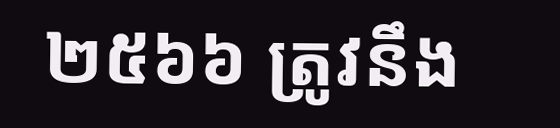២៥៦៦ ត្រូវនឹង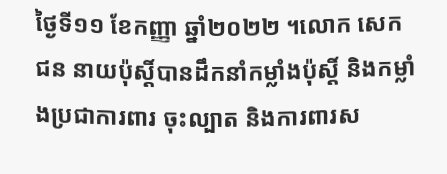ថ្ងៃទី១១ ខែកញ្ញា ឆ្នាំ២០២២ ។លោក សេក ជន នាយប៉ុស្តិ៍បានដឹកនាំកម្លាំងប៉ុស្តិ៍ និងកម្លាំងប្រជាការពារ ចុះល្បាត និងការពារស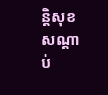ន្តិសុខសណ្តាប់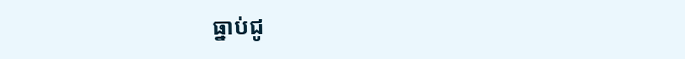ធ្នាប់ជូ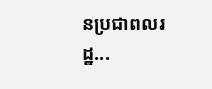នប្រជាពលរដ្ឋ...